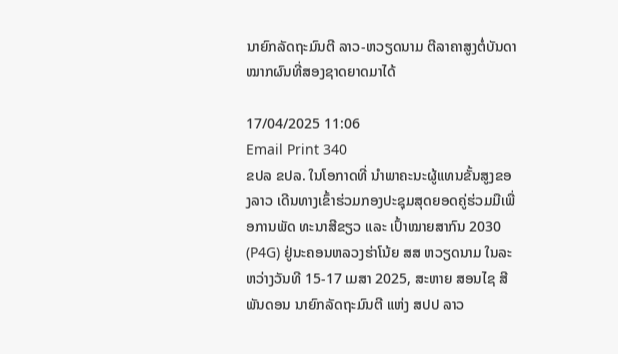ນາຍົກລັດຖະມົນຕີ ລາວ-ຫວຽດນາມ ຕີລາຄາສູງຕໍ່ບັນດາໝາກຜົນທີ່ສອງຊາດຍາດມາໄດ້

17/04/2025 11:06
Email Print 340
ຂປລ ຂປລ. ໃນໂອກາດທີ່ ນຳພາຄະນະຜູ້ແທນຂັ້ນສູງຂອງລາວ ເດີນທາງເຂົ້າຮ່ວມກອງປະຊຸມສຸດຍອດຄູ່ຮ່ວມມືເພື່ອການພັດ ທະນາສີຂຽວ ແລະ ເປົ້າໝາຍສາກົນ 2030 (P4G) ຢູ່ນະຄອນຫລວງຮ່າໂນ້ຍ ສສ ຫວຽດນາມ ໃນລະຫວ່າງວັນທີ 15-17 ເມສາ 2025, ສະຫາຍ ສອນໄຊ ສີພັນດອນ ນາຍົກລັດຖະມົນຕີ ແຫ່ງ ສປປ ລາວ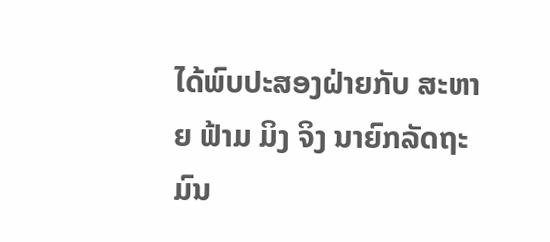ໄດ້ພົບປະສອງຝ່າຍກັບ ສະຫາຍ ຟ້າມ ມິງ ຈິງ ນາຍົກລັດຖະ ມົນ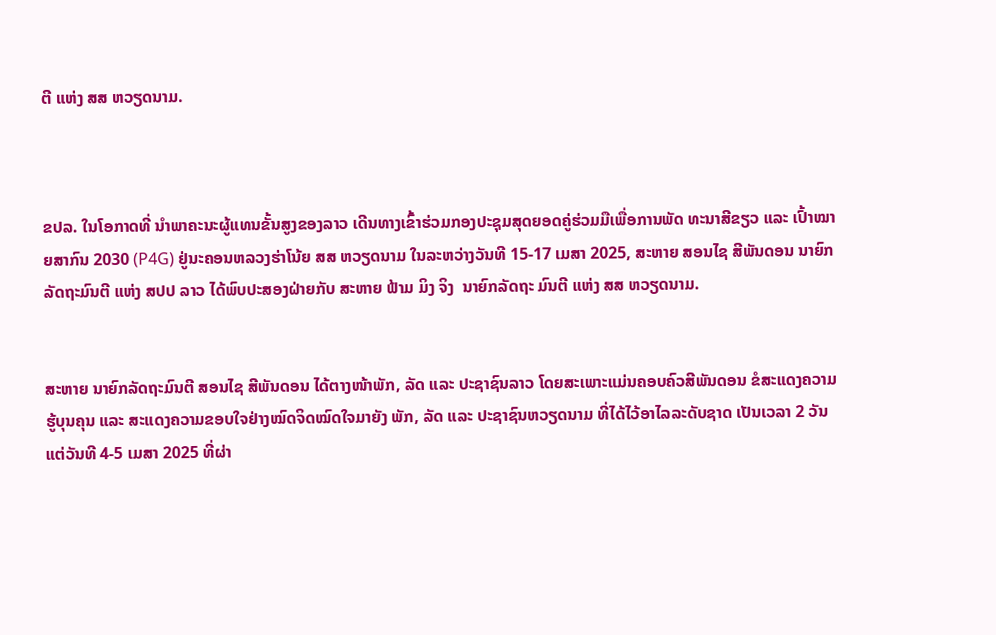ຕີ ແຫ່ງ ສສ ຫວຽດນາມ.



ຂປລ. ໃນໂອກາດທີ່ ນຳພາຄະນະຜູ້ແທນຂັ້ນສູງຂອງລາວ ເດີນທາງເຂົ້າຮ່ວມກອງປະຊຸມສຸດຍອດຄູ່ຮ່ວມມືເພື່ອການພັດ ທະນາສີຂຽວ ແລະ ເປົ້າໝາຍສາກົນ 2030 (P4G) ຢູ່ນະຄອນຫລວງຮ່າໂນ້ຍ ສສ ຫວຽດນາມ ໃນລະຫວ່າງວັນທີ 15-17 ເມສາ 2025, ສະຫາຍ ສອນໄຊ ສີພັນດອນ ນາຍົກລັດຖະມົນຕີ ແຫ່ງ ສປປ ລາວ ໄດ້ພົບປະສອງຝ່າຍກັບ ສະຫາຍ ຟ້າມ ມິງ ຈິງ  ນາຍົກລັດຖະ ມົນຕີ ແຫ່ງ ສສ ຫວຽດນາມ.


ສະຫາຍ ນາຍົກລັດຖະມົນຕີ ສອນໄຊ ສີພັນດອນ ໄດ້ຕາງໜ້າພັກ, ລັດ ແລະ ປະຊາຊົນລາວ ໂດຍສະເພາະແມ່ນຄອບຄົວສີພັນດອນ ຂໍສະແດງຄວາມຮູ້ບຸນຄຸນ ແລະ ສະແດງຄວາມຂອບໃຈຢ່າງໝົດຈິດໝົດໃຈມາຍັງ ພັກ, ລັດ ແລະ ປະຊາຊົນຫວຽດນາມ ທີ່ໄດ້ໄວ້ອາໄລລະດັບຊາດ ເປັນເວລາ 2 ວັນ ແຕ່ວັນທີ 4-5 ເມສາ 2025 ທີ່ຜ່າ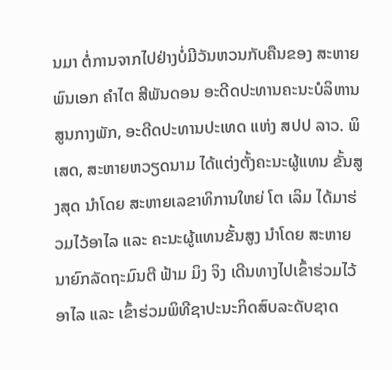ນມາ ຕໍ່ການຈາກໄປຢ່າງບໍ່ມີວັນຫວນກັບຄືນຂອງ ສະຫາຍ ພົນເອກ ຄໍາໄຕ ສີພັນດອນ ອະດີດປະທານຄະນະບໍລິຫານສູນກາງພັກ, ອະດີດປະທານປະເທດ ແຫ່ງ ສປປ ລາວ. ພິເສດ, ສະຫາຍຫວຽດນາມ ໄດ້ແຕ່ງຕັ້ງຄະນະຜູ້ແທນ ຂັ້ນສູງສຸດ ນຳໂດຍ ສະຫາຍເລຂາທິການໃຫຍ່ ໂຕ ເລິມ ໄດ້ມາຮ່ວມໄວ້ອາໄລ ແລະ ຄະນະຜູ້ແທນຂັ້ນສູງ ນຳໂດຍ ສະຫາຍ ນາຍົກລັດຖະມົນຕີ ຟ້າມ ມິງ ຈິງ ເດີນທາງໄປເຂົ້າຮ່ວມໄວ້ອາໄລ ແລະ ເຂົ້າຮ່ວມພິທີຊາປະນະກິດສົບລະດັບຊາດ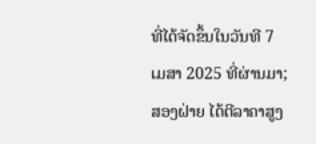ທີ່ໄດ້ຈັດຂຶ້ນໃນວັນທີ 7 ເມສາ 2025 ທີ່ຜ່ານມາ; ສອງຝ່າຍ ໄດ້ຕີລາຄາສູງ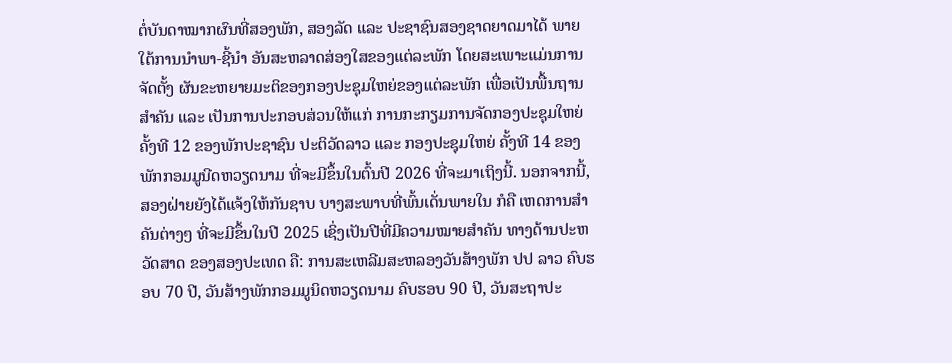ຕໍ່ບັນດາໝາກຜົນທີ່ສອງພັກ, ສອງລັດ ແລະ ປະຊາຊົນສອງຊາດຍາດມາໄດ້ ພາຍໃຕ້ການນຳພາ-ຊີ້ນຳ ອັນສະຫລາດສ່ອງໃສຂອງແຕ່ລະພັກ ໂດຍສະເພາະແມ່ນການຈັດຕັ້ງ ຜັນຂະຫຍາຍມະຕິຂອງກອງປະຊຸມໃຫຍ່ຂອງແຕ່ລະພັກ ເພື່ອເປັນພື້ນຖານສຳຄັນ ແລະ ເປັນການປະກອບສ່ວນໃຫ້ແກ່ ການກະກຽມການຈັດກອງປະຊຸມໃຫຍ່ ຄັ້ງທີ 12 ຂອງພັກປະຊາຊົນ ປະຕິວັດລາວ ແລະ ກອງປະຊຸມໃຫຍ່ ຄັ້ງທີ 14 ຂອງພັກກອມມູນີດຫວຽດນາມ ທີ່ຈະມີຂຶ້ນໃນຕົ້ນປີ 2026 ທີ່ຈະມາເຖິງນີ້. ນອກຈາກນີ້, ສອງຝ່າຍຍັງໄດ້ແຈ້ງໃຫ້ກັນຊາບ ບາງສະພາບທີ່ພົ້ນເດັ່ນພາຍໃນ ກໍຄື ເຫດການສຳຄັນຕ່າງໆ ທີ່ຈະມີຂຶ້ນໃນປີ 2025 ເຊິ່ງເປັນປີທີ່ມີຄວາມໝາຍສຳຄັນ ທາງດ້ານປະຫວັດສາດ ຂອງສອງປະເທດ ຄື: ການສະເຫລີມສະຫລອງວັນສ້າງພັກ ປປ ລາວ ຄົບຮອບ 70 ປີ, ວັນສ້າງພັກກອມມູນິດຫວຽດນາມ ຄົບຮອບ 90 ປີ, ວັນສະຖາປະ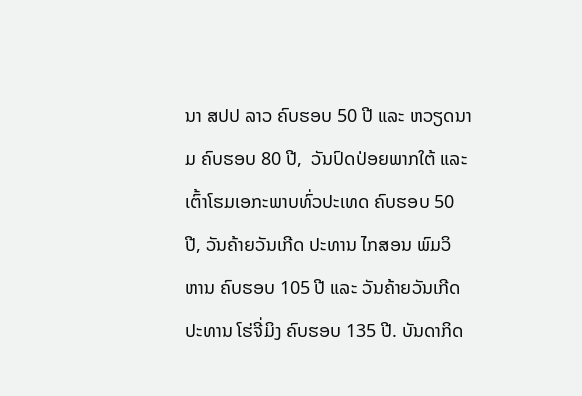ນາ ສປປ ລາວ ຄົບຮອບ 50 ປີ ແລະ ຫວຽດນາມ ຄົບຮອບ 80 ປີ,  ວັນປົດປ່ອຍພາກໃຕ້ ແລະ ເຕົ້າໂຮມເອກະພາບທົ່ວປະເທດ ຄົບຮອບ 50 ປີ, ວັນຄ້າຍວັນເກີດ ປະທານ ໄກສອນ ພົມວິ ຫານ ຄົບຮອບ 105 ປີ ແລະ ວັນຄ້າຍວັນເກີດ ປະທານ ໂຮ່ຈີ່ມິງ ຄົບຮອບ 135 ປີ. ບັນດາກິດ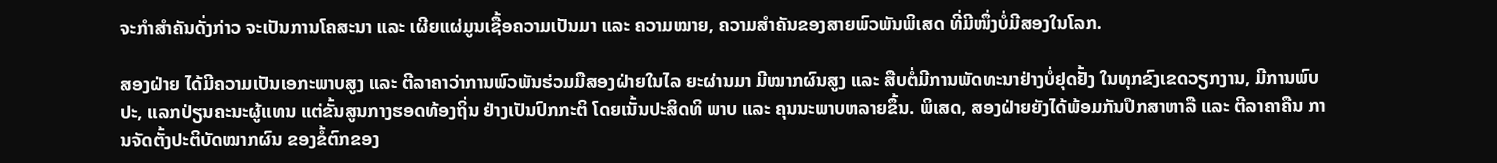ຈະກໍາສຳຄັນດັ່ງກ່າວ ຈະເປັນການໂຄສະນາ ແລະ ເຜີຍແຜ່ມູນເຊື້ອຄວາມເປັນມາ ແລະ ຄວາມໝາຍ, ຄວາມສຳຄັນຂອງສາຍພົວພັນພິເສດ ທີ່ມີໜຶ່ງບໍ່ມີສອງໃນໂລກ.

ສອງຝ່າຍ ໄດ້ມີຄວາມເປັນເອກະພາບສູງ ແລະ ຕີລາຄາວ່າການພົວພັນຮ່ວມມືສອງຝ່າຍໃນໄລ ຍະຜ່ານມາ ມີໝາກຜົນສູງ ແລະ ສືບຕໍ່ມີການພັດທະນາຢ່າງບໍ່ຢຸດຢັ້ງ ໃນທຸກຂົງເຂດວຽກງານ, ມີການພົບປະ, ແລກປ່ຽນຄະນະຜູ້ແທນ ແຕ່ຂັ້ນສູນກາງຮອດທ້ອງຖິ່ນ ຢ່າງເປັນປົກກະຕິ ໂດຍເນັ້ນປະສິດທິ ພາບ ແລະ ຄຸນນະພາບຫລາຍຂຶ້ນ. ພິເສດ, ສອງຝ່າຍຍັງໄດ້ພ້ອມກັນປຶກສາຫາລື ແລະ ຕີລາຄາຄືນ ການຈັດຕັ້ງປະຕິບັດໝາກຜົນ ຂອງຂໍ້ຕົກຂອງ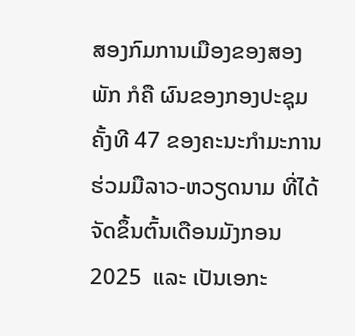ສອງກົມການເມືອງຂອງສອງພັກ ກໍຄື ຜົນຂອງກອງປະຊຸມ ຄັ້ງທີ 47 ຂອງຄະນະກຳມະການຮ່ວມມືລາວ-ຫວຽດນາມ ທີ່ໄດ້ຈັດຂຶ້ນຕົ້ນເດືອນມັງກອນ 2025  ແລະ ເປັນເອກະ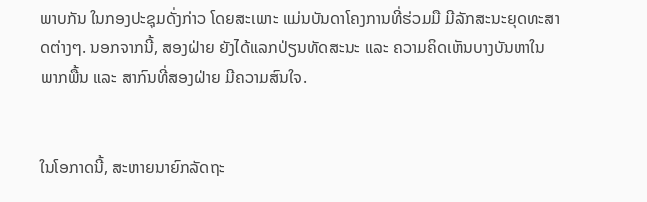ພາບກັນ ໃນກອງປະຊຸມດັ່ງກ່າວ ໂດຍສະເພາະ ແມ່ນບັນດາໂຄງການທີ່ຮ່ວມມື ມີລັກສະນະຍຸດທະສາດຕ່າງໆ. ນອກຈາກນີ້, ສອງຝ່າຍ ຍັງໄດ້ແລກປ່ຽນທັດສະນະ ແລະ ຄວາມຄິດເຫັນບາງບັນຫາໃນພາກພື້ນ ແລະ ສາກົນທີ່ສອງຝ່າຍ ມີຄວາມສົນໃຈ.


ໃນໂອກາດນີ້, ສະຫາຍນາຍົກລັດຖະ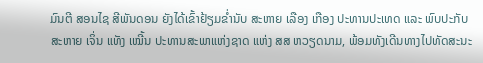ມົນຕີ ສອນໄຊ ສີພັນດອນ ຍັງໄດ້ເຂົ້າຢ້ຽມຂໍ່ານັບ ສະຫາຍ ເລືອງ ເກືອງ ປະທານປະເທດ ແລະ ພົບປະກັບ ສະຫາຍ ເຈິ່ນ ແທັງ ເໝີ້ນ ປະທານສະພາແຫ່ງຊາດ ແຫ່ງ ສສ ຫວຽດນາມ, ພ້ອມທັງເດີນທາງໄປທັດສະນະ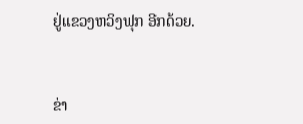ຢູ່ແຂວງຫວິງຟຸກ ອີກດ້ວຍ.


ຂ່າ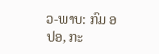ວ-ພາບ: ກົມ ອປອ, ກະ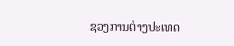ຊວງການຕ່າງປະເທດ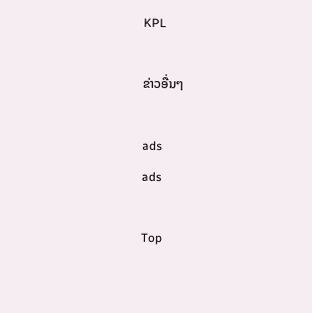KPL

ຂ່າວອື່ນໆ

ads
ads

Top